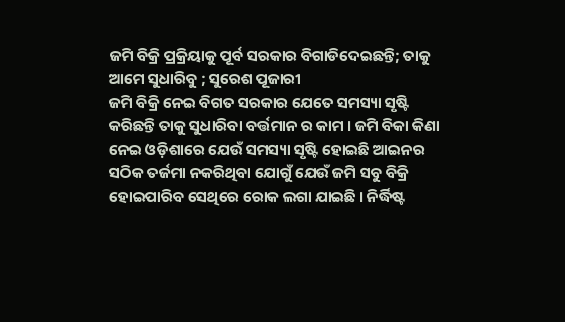ଜମି ବିକ୍ରି ପ୍ରକ୍ରିୟାକୁ ପୂର୍ବ ସରକାର ବିଗାଡିଦେଇଛନ୍ତି; ତାକୁ ଆମେ ସୁଧାରିବୁ ; ସୁରେଶ ପୂଜାରୀ
ଜମି ବିକ୍ରି ନେଇ ବିଗତ ସରକାର ଯେତେ ସମସ୍ୟା ସୃଷ୍ଟି କରିଛନ୍ତି ତାକୁ ସୁଧାରିବା ବର୍ତ୍ତମାନ ର କାମ । ଜମି ବିକା କିଣା ନେଇ ଓଡ଼ିଶାରେ ଯେଉଁ ସମସ୍ୟା ସୃଷ୍ଟି ହୋଇଛି ଆଇନର ସଠିକ ତର୍ଜମା ନକରିଥିବା ଯୋଗୁଁ ଯେଉଁ ଜମି ସବୁ ବିକ୍ରି ହୋଇପାରିବ ସେଥିରେ ରୋକ ଲଗା ଯାଇଛି । ନିର୍ଦ୍ଧିଷ୍ଟ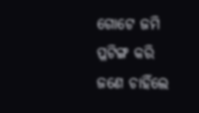ଗୋଟେ ଜମି ପ୍ଳଟିଙ୍ଗ କରି ଜଣେ ଚାହିଁଲେ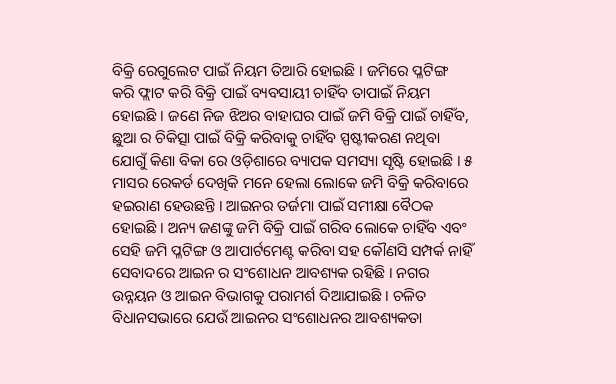ବିକ୍ରି ରେଗୁଲେଟ ପାଇଁ ନିୟମ ତିଆରି ହୋଇଛି । ଜମିରେ ପ୍ଳଟିଙ୍ଗ କରି ଫ୍ଲାଟ କରି ବିକ୍ରି ପାଇଁ ବ୍ୟବସାୟୀ ଚାହିଁବ ତାପାଇଁ ନିୟମ ହୋଇଛି । ଜଣେ ନିଜ ଝିଅର ବାହାଘର ପାଇଁ ଜମି ବିକ୍ରି ପାଇଁ ଚାହିଁବ, ଛୁଆ ର ଚିକିତ୍ସା ପାଇଁ ବିକ୍ରି କରିବାକୁ ଚାହିଁବ ସ୍ପଷ୍ଟୀକରଣ ନଥିବା ଯୋଗୁଁ କିଣା ବିକା ରେ ଓଡ଼ିଶାରେ ବ୍ୟାପକ ସମସ୍ୟା ସୃଷ୍ଟି ହୋଇଛି । ୫ ମାସର ରେକର୍ଡ ଦେଖିକି ମନେ ହେଲା ଲୋକେ ଜମି ବିକ୍ରି କରିବାରେ ହଇରାଣ ହେଉଛନ୍ତି । ଆଇନର ତର୍ଜମା ପାଇଁ ସମୀକ୍ଷା ବୈଠକ ହୋଇଛି । ଅନ୍ୟ ଜଣଙ୍କୁ ଜମି ବିକ୍ରି ପାଇଁ ଗରିବ ଲୋକେ ଚାହିଁବ ଏବଂ ସେହି ଜମି ପ୍ଳଟିଙ୍ଗ ଓ ଆପାର୍ଟମେଣ୍ଟ କରିବା ସହ କୌଣସି ସମ୍ପର୍କ ନାହିଁ ସେବାଦରେ ଆଇନ ର ସଂଶୋଧନ ଆବଶ୍ୟକ ରହିଛି । ନଗର ଉନ୍ନୟନ ଓ ଆଇନ ବିଭାଗକୁ ପରାମର୍ଶ ଦିଆଯାଇଛି । ଚଳିତ ବିଧାନସଭାରେ ଯେଉଁ ଆଇନର ସଂଶୋଧନର ଆବଶ୍ୟକତା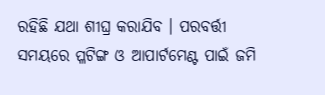ରହିଛି ଯଥା ଶୀଘ୍ର କରାଯିବ । ପରବର୍ତ୍ତୀ ସମୟରେ ପ୍ଳଟିଙ୍ଗ ଓ ଆପାର୍ଟମେଣ୍ଟ ପାଇଁ ଜମି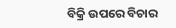ବିକ୍ରି ଉପରେ ବିଚାର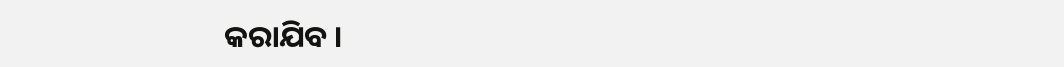କରାଯିବ ।